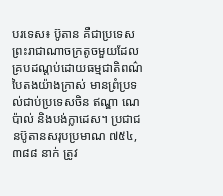បរទេស៖ ប៊ូតាន គឺជាប្រទេសព្រះរាជាណាចក្រតូចមួយដែលគ្របដណ្ដប់ដោយធម្មជាតិពណ៌បៃតងយ៉ាងក្រាស់ មានព្រំប្រទល់ជាប់ប្រទេសចិន ឥណ្ឌា ណេប៉ាល់ និងបង់ក្លាដេស។ ប្រជាជនប៊ូតានសរុបប្រមាណ ៧៥៤,៣៨៨ នាក់ ត្រូវ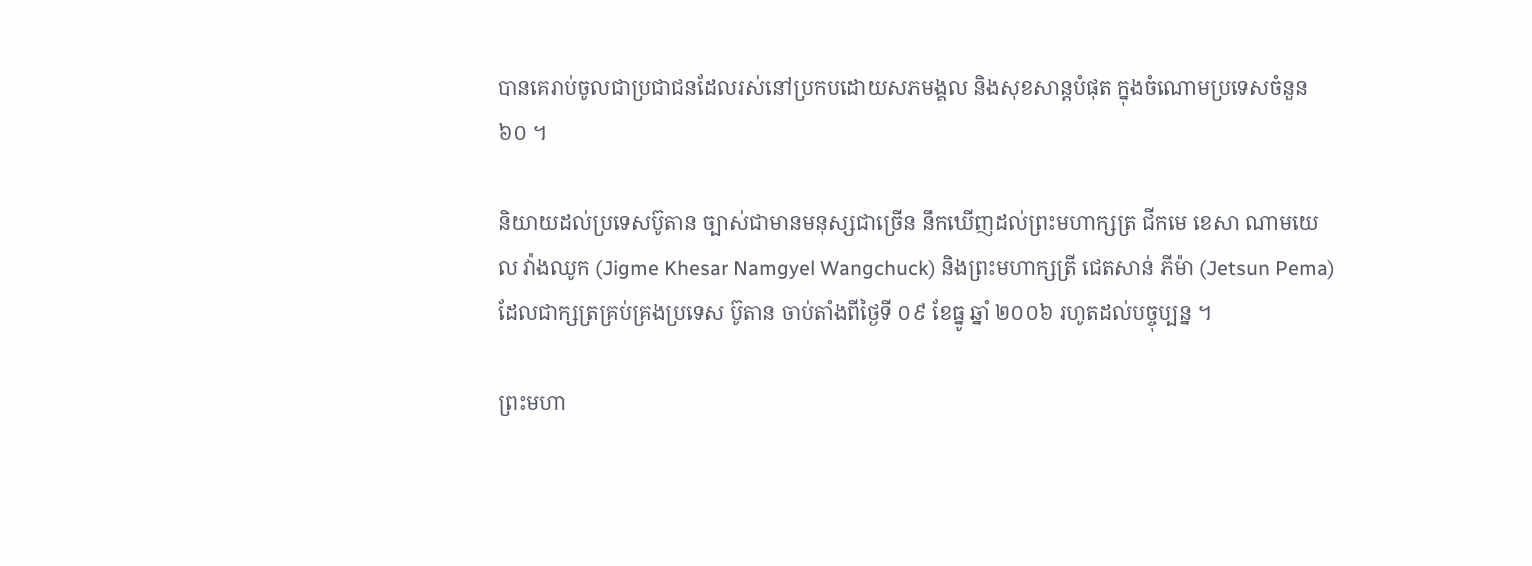បានគេរាប់ចូលជាប្រជាជនដែលរស់នៅប្រកបដោយសភមង្គល និងសុខសាន្តបំផុត ក្នុងចំណោមប្រទេសចំនួន ៦០ ។

និយាយដល់ប្រទេសប៊ូតាន ច្បាស់ជាមានមនុស្សជាច្រើន នឹកឃើញដល់ព្រះមហាក្សត្រ ជីកមេ ខេសា ណាមយេល វ៉ាងឈូក (Jigme Khesar Namgyel Wangchuck) និងព្រះមហាក្សត្រី ជេតសាន់ ភីម៉ា (Jetsun Pema) ដែលជាក្សត្រគ្រប់គ្រងប្រទេស ប៊ូតាន ចាប់តាំងពីថ្ងៃទី ០៩ ខែធ្នូ ឆ្នាំ ២០០៦ រហូតដល់បច្ចុប្បន្ន ។

ព្រះមហា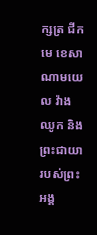ក្សត្រ ជីកមេ ខេសា ណាមយេល វ៉ាងឈូក និងព្រះជាយារបស់ព្រះអង្គ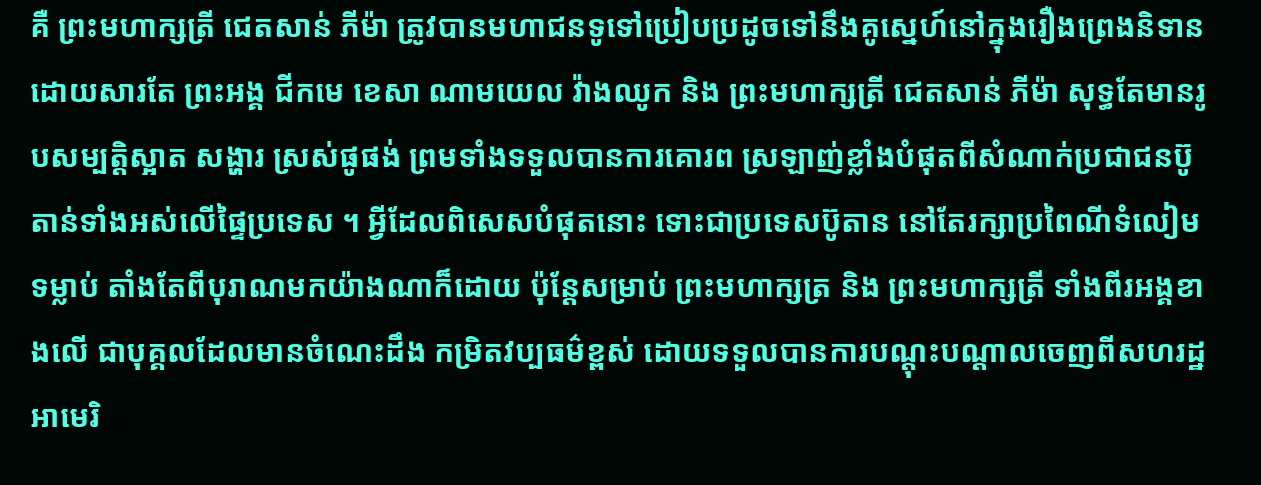គឺ ព្រះមហាក្សត្រី ជេតសាន់ ភីម៉ា ត្រូវបានមហាជនទូទៅប្រៀបប្រដូចទៅនឹងគូស្នេហ៍នៅក្នុងរឿងព្រេងនិទាន ដោយសារតែ ព្រះអង្គ ជីកមេ ខេសា ណាមយេល វ៉ាងឈូក និង ព្រះមហាក្សត្រី ជេតសាន់ ភីម៉ា សុទ្ធតែមានរូបសម្បត្តិស្អាត សង្ហារ ស្រស់ផូផង់ ព្រមទាំងទទួលបានការគោរព ស្រឡាញ់ខ្លាំងបំផុតពីសំណាក់ប្រជាជនប៊ូតាន់ទាំងអស់លើផ្ទៃប្រទេស ។ អ្វីដែលពិសេសបំផុតនោះ ទោះជាប្រទេសប៊ូតាន នៅតែរក្សាប្រពៃណីទំលៀមទម្លាប់ តាំងតែពីបុរាណមកយ៉ាងណាក៏ដោយ ប៉ុន្តែសម្រាប់ ព្រះមហាក្សត្រ និង ព្រះមហាក្សត្រី ទាំងពីរអង្គខាងលើ ជាបុគ្គលដែលមានចំណេះដឹង កម្រិតវប្បធម៌ខ្ពស់ ដោយទទួលបានការបណ្ដុះបណ្ដាលចេញពីសហរដ្ឋអាមេរិ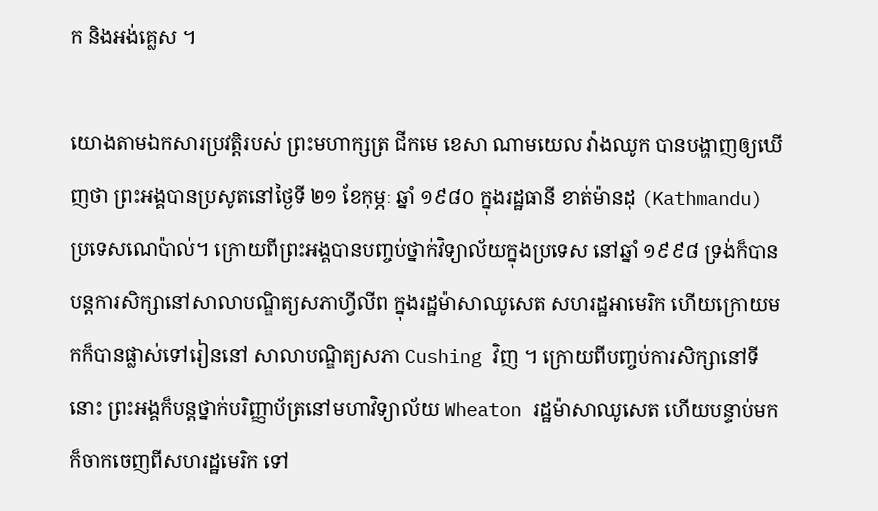ក និងអង់គ្លេស ។

យោងតាមឯកសារប្រវត្តិរបស់ ព្រះមហាក្សត្រ ជីកមេ ខេសា ណាមយេល វ៉ាងឈូក បានបង្ហាញឲ្យឃើញថា ព្រះអង្គបានប្រសូតនៅថ្ងៃទី ២១ ខែកុម្ភៈ ឆ្នាំ ១៩៨០ ក្នុងរដ្ឋធានី ខាត់ម៉ានដុ (Kathmandu) ប្រទេសណេប៉ាល់។ ក្រោយពីព្រះអង្គបានបញ្ចប់ថ្នាក់វិទ្យាល័យក្នុងប្រទេស នៅឆ្នាំ ១៩៩៨ ទ្រង់ក៏បានបន្តការសិក្សានៅសាលាបណ្ឌិត្យសភាហ្វីលីព ក្នុងរដ្ឋម៉ាសាឈូសេត សហរដ្ឋអាមេរិក ហើយក្រោយមកក៏បានផ្លាស់ទៅរៀននៅ សាលាបណ្ឌិត្យសភា Cushing វិញ ។ ក្រោយពីបញ្ចប់ការសិក្សានៅទីនោះ ព្រះអង្គក៏បន្តថ្នាក់បរិញ្ញាប័ត្រនៅមហាវិទ្យាល័យ Wheaton រដ្ឋម៉ាសាឈូសេត ហើយបន្ទាប់មកក៏ចាកចេញពីសហរដ្ឋមេរិក ទៅ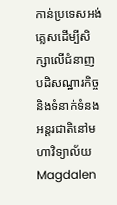កាន់ប្រទេសអង់គ្លេសដើម្បីសិក្សាលើជំនាញ បដិសណ្ឋារកិច្ច និងទំនាក់ទំនងអន្តរជាតិនៅមហាវិទ្យាល័យ Magdalen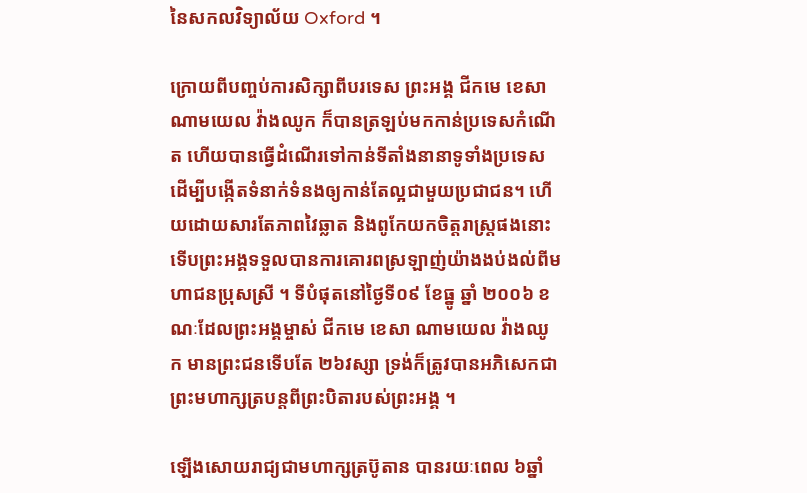នៃសកលវិទ្យាល័យ Oxford ។

ក្រោយពីបញ្ចប់ការសិក្សាពីបរទេស ព្រះអង្គ ជីកមេ ខេសា ណាមយេល វ៉ាងឈូក ក៏បានត្រឡប់មកកាន់ប្រទេសកំណើត ហើយបានធ្វើដំណើរទៅកាន់ទីតាំងនានាទូទាំងប្រទេស ដើម្បីបង្កើតទំនាក់ទំនងឲ្យកាន់តែល្អជាមួយប្រជាជន។ ហើយដោយសារតែភាពវៃឆ្លាត និងពូកែយកចិត្តរាស្ត្រផងនោះ ទើបព្រះអង្គទទួលបានការគោរពស្រឡាញ់យ៉ាងងប់ងល់ពីមហាជនប្រុសស្រី ។ ទីបំផុតនៅថ្ងៃទី០៩ ខែធ្នូ ឆ្នាំ ២០០៦ ខណៈដែលព្រះអង្គម្ចាស់ ជីកមេ ខេសា ណាមយេល វ៉ាងឈូក មានព្រះជនទើបតែ ២៦វស្សា ទ្រង់ក៏ត្រូវបានអភិសេកជាព្រះមហាក្សត្របន្តពីព្រះបិតារបស់ព្រះអង្គ ។

ឡើងសោយរាជ្យជាមហាក្សត្រប៊ូតាន បានរយៈពេល ៦ឆ្នាំ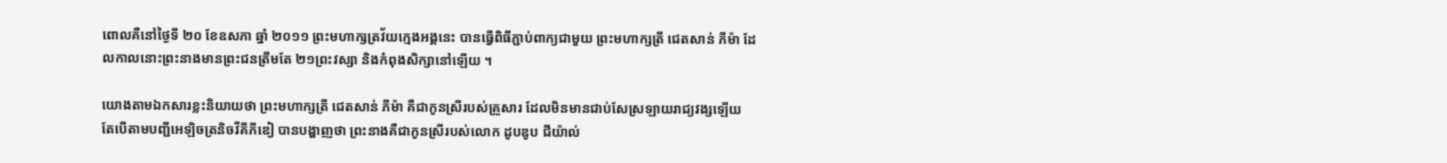ពោលគឺនៅថ្ងៃទី ២០ ខែឧសភា ឆ្នាំ ២០១១ ព្រះមហាក្សត្រវ័យក្មេងអង្គនេះ បានធ្វើពិធីភ្ជាប់ពាក្យជាមួយ ព្រះមហាក្សត្រី ជេតសាន់ ភីម៉ា ដែលកាលនោះព្រះនាងមានព្រះជនត្រឹមតែ ២១ព្រះវស្សា និងកំពុងសិក្សានៅឡើយ ។

យោងតាមឯកសារខ្លះនិយាយថា ព្រះមហាក្សត្រី ជេតសាន់ ភីម៉ា គឺជាកូនស្រីរបស់គ្រួសារ ដែលមិនមានជាប់សែស្រឡាយរាជ្យវង្សឡើយ តែបើតាមបញ្ជីអេឡិចត្រនិចវីគីភីឌៀ បានបង្ហាញថា ព្រះនាងគឺជាកូនស្រីរបស់លោក ដូបឌូប ជីយ៉ាល់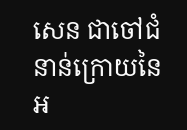សេន ជាចៅជំនាន់ក្រោយនៃអ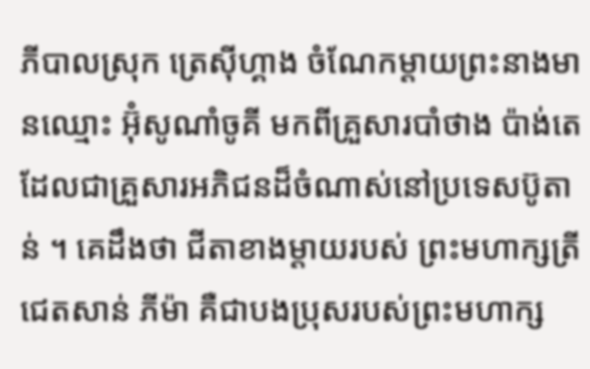ភីបាលស្រុក ត្រេស៊ីហ្គាង ចំណែកម្ដាយព្រះនាងមានឈ្មោះ អ៊ុំសូណាំចូគី មកពីគ្រួសារបាំថាង ប៉ាង់តេ ដែលជាគ្រួសារអភិជនដ៏ចំណាស់នៅប្រទេសប៊ូតាន់ ។ គេដឹងថា ជីតាខាងម្ដាយរបស់ ព្រះមហាក្សត្រី ជេតសាន់ ភីម៉ា គឺជាបងប្រុសរបស់ព្រះមហាក្ស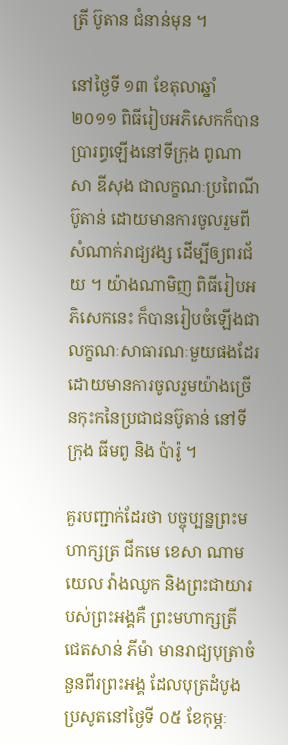ត្រី ប៊ូតាន ជំនាន់មុន ។

នៅថ្ងៃទី ១៣ ខែតុលាឆ្នាំ ២០១១ ពិធីរៀបអភិសេកក៏បានប្រារព្ធឡើងនៅទីក្រុង ពូណាសា ឌីសុង ជាលក្ខណៈប្រពៃណីប៊ូតាន់ ដោយមានការចូលរួមពីសំណាក់រាជ្យវង្ស ដើម្បីឲ្យពរជ័យ ។ យ៉ាងណាមិញ ពិធីរៀបអភិសេកនេះ ក៏បានរៀបចំឡើងជាលក្ខណៈសាធារណៈមួយផងដែរ ដោយមានការចូលរួមយ៉ាងច្រើនកុះកនៃប្រជាជនប៊ូតាន់ នៅទីក្រុង ធីមពូ និង ប៉ារ៉ូ ។

គួរបញ្ជាក់ដែរថា បច្ចុប្បន្នព្រះមហាក្សត្រ ជីកមេ ខេសា ណាមយេល វ៉ាងឈូក និងព្រះជាយារបស់ព្រះអង្គគឺ ព្រះមហាក្សត្រី ជេតសាន់ ភីម៉ា មានរាជ្យបុត្រាចំនួនពីរព្រះអង្គ ដែលបុត្រដំបូងប្រសូតនៅថ្ងៃទី ០៥ ខែកុម្ភៈ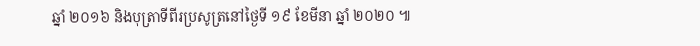ឆ្នាំ ២០១៦ និងបុត្រាទីពីរប្រសូត្រនៅថ្ងៃទី ១៩ ខែមីនា ឆ្នាំ ២០២០ ៕